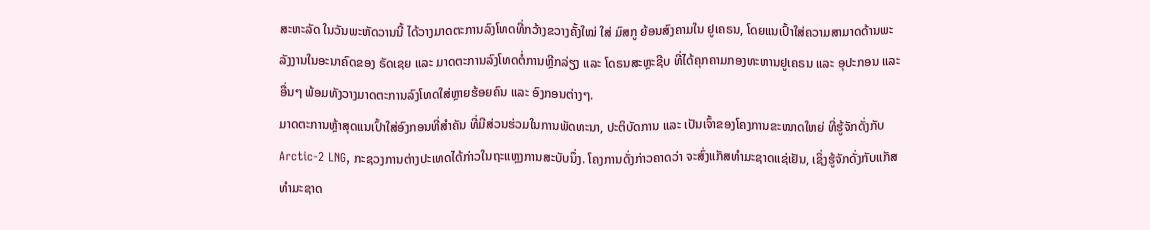ສະຫະລັດ ໃນວັນພະຫັດວານນີ້ ໄດ້ວາງມາດຕະການລົງໂທດທີ່ກວ້າງຂວາງຄັ້ງໃໝ່ ໃສ່ ມົສກູ ຍ້ອນສົງຄາມໃນ ຢູເຄຣນ, ໂດຍແນເປົ້າໃສ່ຄວາມສາມາດດ້ານພະລັງງານໃນອະນາຄົດຂອງ ຣັດເຊຍ ແລະ ມາດຕະການລົງໂທດຕໍ່ການຫຼີກລ່ຽງ ແລະ ໂດຣນສະຫຼະຊີບ ທີ່ໄດ້ຄຸກຄາມກອງທະຫານຢູເຄຣນ ແລະ ອຸປະກອນ ແລະ ອື່ນໆ ພ້ອມທັງວາງມາດຕະການລົງໂທດໃສ່ຫຼາຍຮ້ອຍຄົນ ແລະ ອົງກອນຕ່າງໆ.
ມາດຕະການຫຼ້າສຸດແນເປົ້າໃສ່ອົງກອນທີ່ສຳຄັນ ທີ່ມີສ່ວນຮ່ວມໃນການພັດທະນາ, ປະຕິບັດການ ແລະ ເປັນເຈົ້າຂອງໂຄງການຂະໜາດໃຫຍ່ ທີ່ຮູ້ຈັກດັ່ງກັບ Arctic-2 LNG, ກະຊວງການຕ່າງປະເທດໄດ້ກ່າວໃນຖະແຫຼງການສະບັບນຶ່ງ. ໂຄງການດັ່ງກ່າວຄາດວ່າ ຈະສົ່ງແກັສທຳມະຊາດແຊ່ເຢັນ, ເຊິ່ງຮູ້ຈັກດັ່ງກັບແກັສທຳມະຊາດ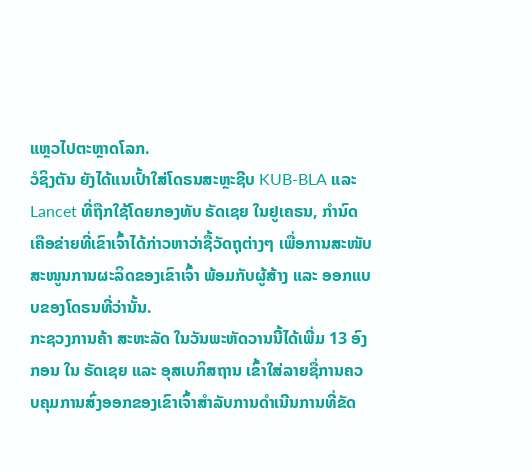ແຫຼວໄປຕະຫຼາດໂລກ.
ວໍຊິງຕັນ ຍັງໄດ້ແນເປົ້າໃສ່ໂດຣນສະຫຼະຊີບ KUB-BLA ແລະ Lancet ທີ່ຖືກໃຊ້ໂດຍກອງທັບ ຣັດເຊຍ ໃນຢູເຄຣນ, ກຳນົດເຄືອຂ່າຍທີ່ເຂົາເຈົ້າໄດ້ກ່າວຫາວ່າຊື້ວັດຖຸຕ່າງໆ ເພື່ອການສະໜັບສະໜູນການຜະລິດຂອງເຂົາເຈົ້າ ພ້ອມກັບຜູ້ສ້າງ ແລະ ອອກແບບຂອງໂດຣນທີ່ວ່ານັ້ນ.
ກະຊວງການຄ້າ ສະຫະລັດ ໃນວັນພະຫັດວານນີ້ໄດ້ເພີ່ມ 13 ອົງກອນ ໃນ ຣັດເຊຍ ແລະ ອຸສເບກິສຖານ ເຂົ້າໃສ່ລາຍຊື່ການຄວບຄຸມການສົ່ງອອກຂອງເຂົາເຈົ້າສຳລັບການດຳເນີນການທີ່ຂັດ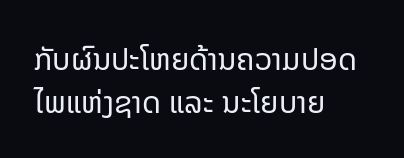ກັບຜົນປະໂຫຍດ້ານຄວາມປອດໄພແຫ່ງຊາດ ແລະ ນະໂຍບາຍ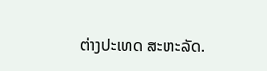ຕ່າງປະເທດ ສະຫະລັດ.